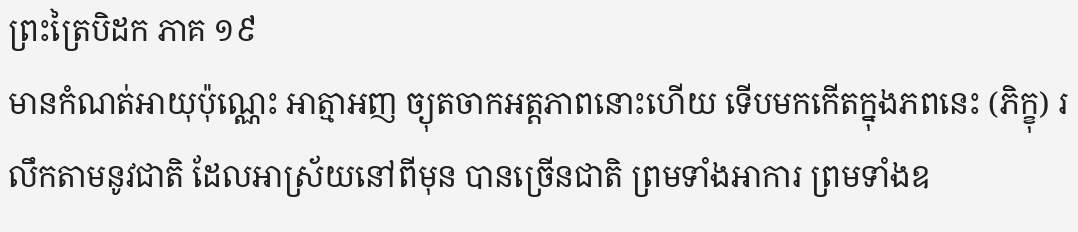ព្រះត្រៃបិដក ភាគ ១៩
មានកំណត់អាយុប៉ុណ្ណេះ អាត្មាអញ ច្យុតចាកអត្តភាពនោះហើយ ទើបមកកើតក្នុងភពនេះ (ភិក្ខុ) រលឹកតាមនូវជាតិ ដែលអាស្រ័យនៅពីមុន បានច្រើនជាតិ ព្រមទាំងអាការ ព្រមទាំងឧ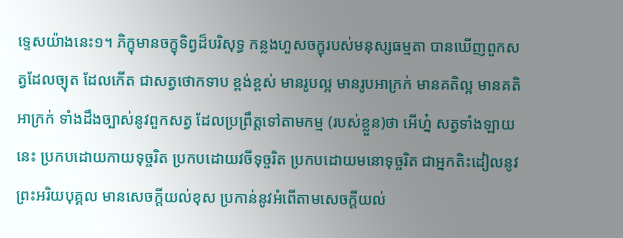ទ្ទេសយ៉ាងនេះ១។ ភិក្ខុមានចក្ខុទិព្វដ៏បរិសុទ្ធ កន្លងហួសចក្ខុរបស់មនុស្សធម្មតា បានឃើញពួកសត្វដែលច្យុត ដែលកើត ជាសត្វថោកទាប ខ្ពង់ខ្ពស់ មានរូបល្អ មានរូបអាក្រក់ មានគតិល្អ មានគតិអាក្រក់ ទាំងដឹងច្បាស់នូវពួកសត្វ ដែលប្រព្រឹត្តទៅតាមកម្ម (របស់ខ្លួន)ថា អើហ្ន៎ សត្វទាំងឡាយនេះ ប្រកបដោយកាយទុច្ចរិត ប្រកបដោយវចីទុច្ចរិត ប្រកបដោយមនោទុច្ចរិត ជាអ្នកតិះដៀលនូវព្រះអរិយបុគ្គល មានសេចក្តីយល់ខុស ប្រកាន់នូវអំពើតាមសេចក្តីយល់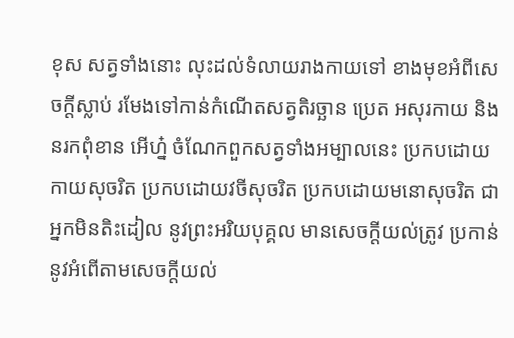ខុស សត្វទាំងនោះ លុះដល់ទំលាយរាងកាយទៅ ខាងមុខអំពីសេចក្តីស្លាប់ រមែងទៅកាន់កំណើតសត្វតិរច្ឆាន ប្រេត អសុរកាយ និងនរកពុំខាន អើហ្ន៎ ចំណែកពួកសត្វទាំងអម្បាលនេះ ប្រកបដោយកាយសុចរិត ប្រកបដោយវចីសុចរិត ប្រកបដោយមនោសុចរិត ជាអ្នកមិនតិះដៀល នូវព្រះអរិយបុគ្គល មានសេចក្តីយល់ត្រូវ ប្រកាន់នូវអំពើតាមសេចក្តីយល់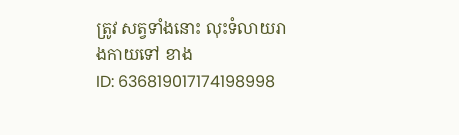ត្រូវ សត្វទាំងនោះ លុះទំលាយរាងកាយទៅ ខាង
ID: 636819017174198998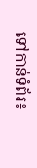ទៅកាន់ទំព័រ៖